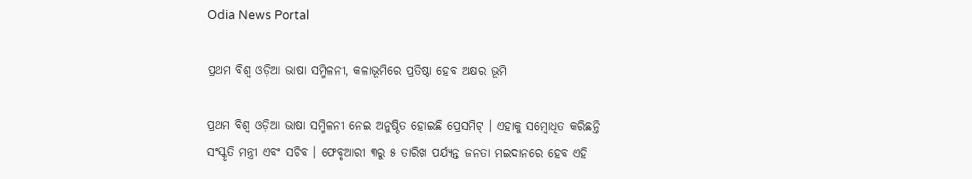Odia News Portal

ପ୍ରଥମ ବିଶ୍ବ ଓଡ଼ିଆ ଭାଷା ସମ୍ମିଳନୀ, କଳାଭୂମିରେ ପ୍ରତିଷ୍ଠା ହେବ ଅକ୍ଷର ଭୂମି

ପ୍ରଥମ ବିଶ୍ବ ଓଡ଼ିଆ ଭାଷା ସମ୍ମିଳନୀ ନେଇ ଅନୁଷ୍ଠିତ ହୋଇଛି ପ୍ରେସମିଟ୍ । ଏହାକୁ ସମ୍ବୋଧିତ କରିଛନ୍ତି ସଂସ୍କୃତି ମନ୍ତ୍ରୀ ଏବଂ ସଚିବ । ଫେବୃଆରୀ ୩ରୁ ୫ ତାରିଖ ପର୍ଯ୍ୟନ୍ତ ଜନତା ମଇଦାନରେ ହେବ ଏହି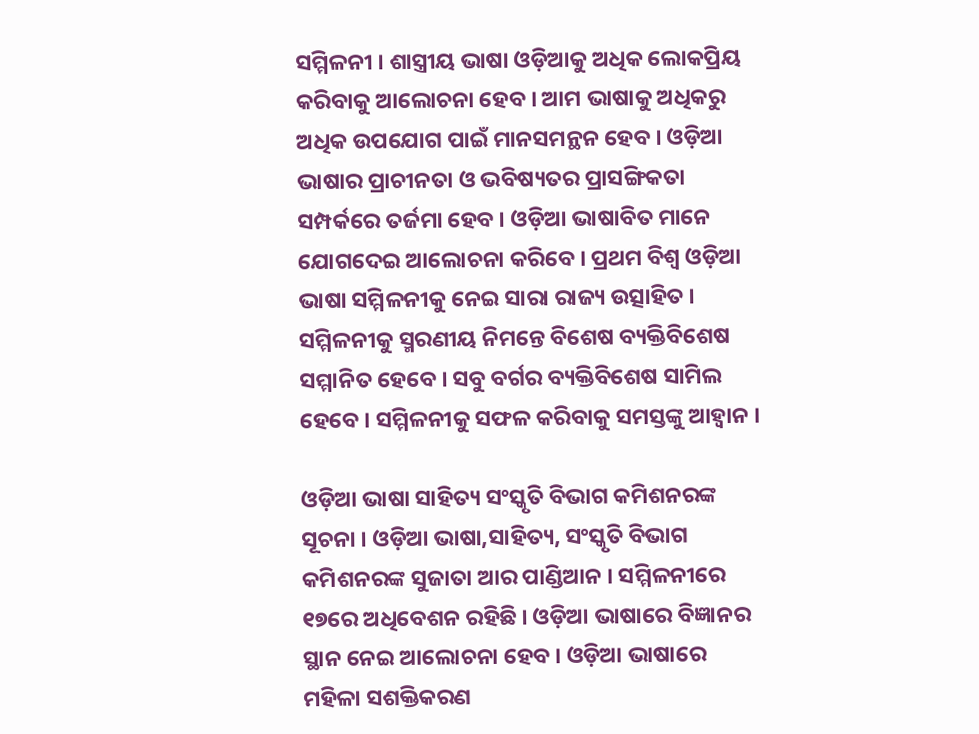ସମ୍ମିଳନୀ । ଶାସ୍ତ୍ରୀୟ ଭାଷା ଓଡ଼ିଆକୁ ଅଧିକ ଲୋକପ୍ରିୟ କରିବାକୁ ଆଲୋଚନା ହେବ । ଆମ ଭାଷାକୁ ଅଧିକରୁ ଅଧିକ ଉପଯୋଗ ପାଇଁ ମାନସମନ୍ଥନ ହେବ । ଓଡ଼ିଆ ଭାଷାର ପ୍ରାଚୀନତା ଓ ଭବିଷ୍ୟତର ପ୍ରାସଙ୍ଗିକତା ସମ୍ପର୍କରେ ତର୍ଜମା ହେବ । ଓଡ଼ିଆ ଭାଷାବିତ ମାନେ ଯୋଗଦେଇ ଆଲୋଚନା କରିବେ । ପ୍ରଥମ ବିଶ୍ବ ଓଡ଼ିଆ ଭାଷା ସମ୍ମିଳନୀକୁ ନେଇ ସାରା ରାଜ୍ୟ ଉତ୍ସାହିତ । ସମ୍ମିଳନୀକୁ ସ୍ମରଣୀୟ ନିମନ୍ତେ ବିଶେଷ ବ୍ୟକ୍ତିବିଶେଷ ସମ୍ମାନିତ ହେବେ । ସବୁ ବର୍ଗର ବ୍ୟକ୍ତିବିଶେଷ ସାମିଲ ହେବେ । ସମ୍ମିଳନୀକୁ ସଫଳ କରିବାକୁ ସମସ୍ତଙ୍କୁ ଆହ୍ବାନ ।

ଓଡ଼ିଆ ଭାଷା ସାହିତ୍ୟ ସଂସ୍କୃତି ବିଭାଗ କମିଶନରଙ୍କ ସୂଚନା । ଓଡ଼ିଆ ଭାଷା,ସାହିତ୍ୟ, ସଂସ୍କୃତି ବିଭାଗ କମିଶନରଙ୍କ ସୁଜାତା ଆର ପାଣ୍ଡିଆନ । ସମ୍ମିଳନୀରେ ୧୭ରେ ଅଧିବେଶନ ରହିଛି । ଓଡ଼ିଆ ଭାଷାରେ ବିଜ୍ଞାନର ସ୍ଥାନ ନେଇ ଆଲୋଚନା ହେବ । ଓଡ଼ିଆ ଭାଷାରେ ମହିଳା ସଶକ୍ତିକରଣ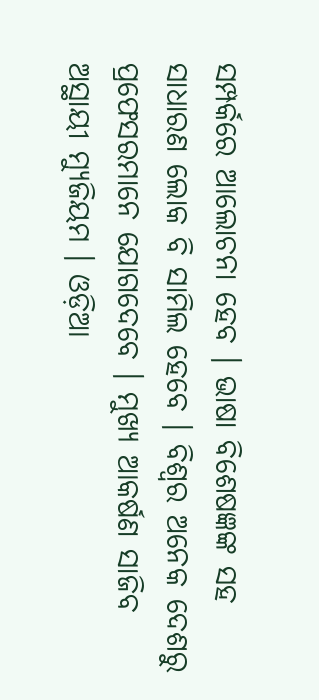ସମ୍ପର୍କରେ ଆଲୋଚନା ହେବ । ଭାଷା ବିଶେଷଜ୍ଞଙ୍କ ସହ ସାଧାରଣ ଲୋକ ବି ସାମିଲ ହେବେ । ବିଶ୍ବର ଅନେକ ଦେଶରୁ ପ୍ରଫେସରମାନେ ଯୋଗଦେବେ । ମୁଖ୍ୟ ଆକର୍ଷଣ ସାଜିବ ଅସ୍ଥାୟୀ ମ୍ୟୁଜିୟମ । ଓଡ଼ିଆ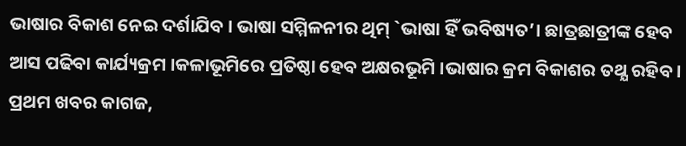ଭାଷାର ବିକାଶ ନେଇ ଦର୍ଶାଯିବ । ଭାଷା ସମ୍ମିଳନୀର ଥିମ୍ `ଭାଷା ହିଁ ଭବିଷ୍ୟତ’। ଛାତ୍ରଛାତ୍ରୀଙ୍କ ହେବ ଆସ ପଢିବା କାର୍ଯ୍ୟକ୍ରମ ।କଳାଭୂମିରେ ପ୍ରତିଷ୍ଠା ହେବ ଅକ୍ଷରଭୂମି ।ଭାଷାର କ୍ରମ ବିକାଶର ତଥ୍ଯ ରହିବ । ପ୍ରଥମ ଖବର କାଗଜ,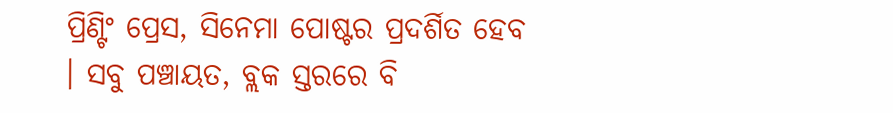ପ୍ରିଣ୍ଟିଂ ପ୍ରେସ, ସିନେମା ପୋଷ୍ଟର ପ୍ରଦର୍ଶିତ ହେବ । ସବୁ ପଞ୍ଚାୟତ, ବ୍ଲକ ସ୍ତରରେ ବି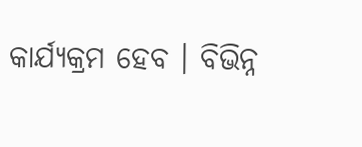କାର୍ଯ୍ୟକ୍ରମ ହେବ । ବିଭିନ୍ନ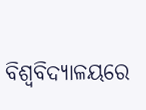ବିଶ୍ବବିଦ୍ୟାଳୟରେ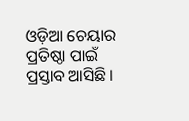ଓଡ଼ିଆ ଚେୟାର ପ୍ରତିଷ୍ଠା ପାଇଁ ପ୍ରସ୍ତାବ ଆସିଛି ।